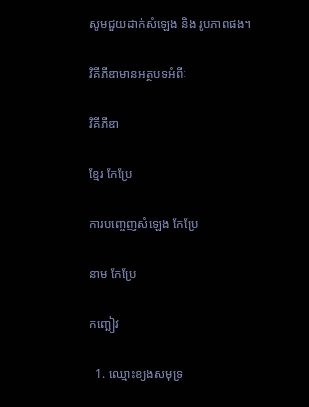សូមជួយដាក់សំឡេង និង រូបភាពផង។

វិគីភីឌាមានអត្ថបទអំពីៈ

វិគីភីឌា

ខ្មែរ កែប្រែ

ការបញ្ចេញសំឡេង កែប្រែ

នាម កែប្រែ

កញ្ឆៀវ

  1. ឈ្មោះខ្យងសមុទ្រ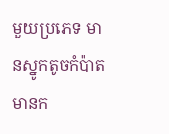មួយប្រភេទ មានស្នូកតូចកំប៉ាត មានក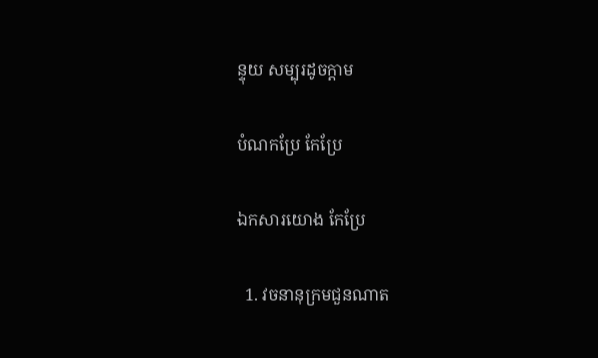ន្ទុយ សម្បុរដូចក្ដាម

បំណកប្រែ កែប្រែ

ឯកសារយោង កែប្រែ

  1. វចនានុក្រមជួនណាត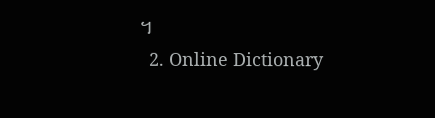។
  2. Online Dictionary